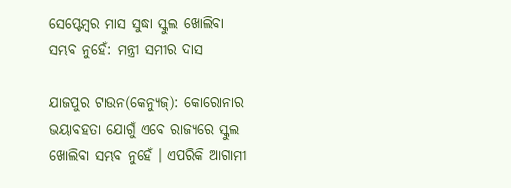ସେପ୍ଟେମ୍ବର ମାସ ସୁଦ୍ଧା ସ୍କୁଲ ଖୋଲିବା ସମ୍ଭବ ନୁହେଁ: ମନ୍ତ୍ରୀ ସମୀର ଦାସ

ଯାଜପୁର ଟାଉନ(କେନ୍ୟୁଜ୍): କୋରୋନାର ଭୟାବହତା ଯୋଗୁଁ ଏବେ ରାଜ୍ୟରେ ସ୍କୁଲ ଖୋଲିବା ସମ୍ଭବ ନୁହେଁ । ଏପରିକି ଆଗାମୀ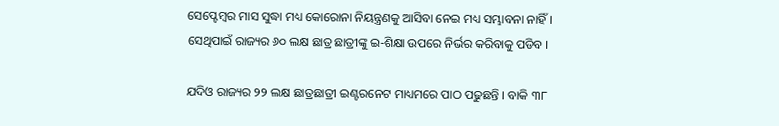ସେପ୍ଟେମ୍ବର ମାସ ସୁଦ୍ଧା ମଧ୍ୟ କୋରୋନା ନିୟନ୍ତ୍ରଣକୁ ଆସିବା ନେଇ ମଧ୍ୟ ସମ୍ଭାବନା ନାହିଁ । ସେଥିପାଇଁ ରାଜ୍ୟର ୬୦ ଲକ୍ଷ ଛାତ୍ର ଛାତ୍ରୀଙ୍କୁ ଇ-ଶିକ୍ଷା ଉପରେ ନିର୍ଭର କରିବାକୁ ପଡିବ ।

ଯଦିଓ ରାଜ୍ୟର ୨୨ ଲକ୍ଷ ଛାତ୍ରଛାତ୍ରୀ ଇଣ୍ଟରନେଟ ମାଧ୍ୟମରେ ପାଠ ପଢୁଛନ୍ତି । ବାକି ୩୮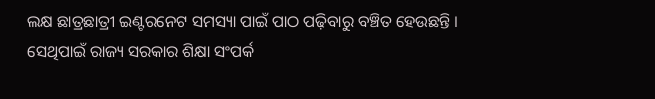ଲକ୍ଷ ଛାତ୍ରଛାତ୍ରୀ ଇଣ୍ଟରନେଟ ସମସ୍ୟା ପାଇଁ ପାଠ ପଢ଼ିବାରୁ ବଞ୍ଚିତ ହେଉଛନ୍ତି । ସେଥିପାଇଁ ରାଜ୍ୟ ସରକାର ଶିକ୍ଷା ସଂପର୍କ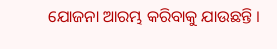ଯୋଜନା ଆରମ୍ଭ କରିବାକୁ ଯାଉଛନ୍ତି ।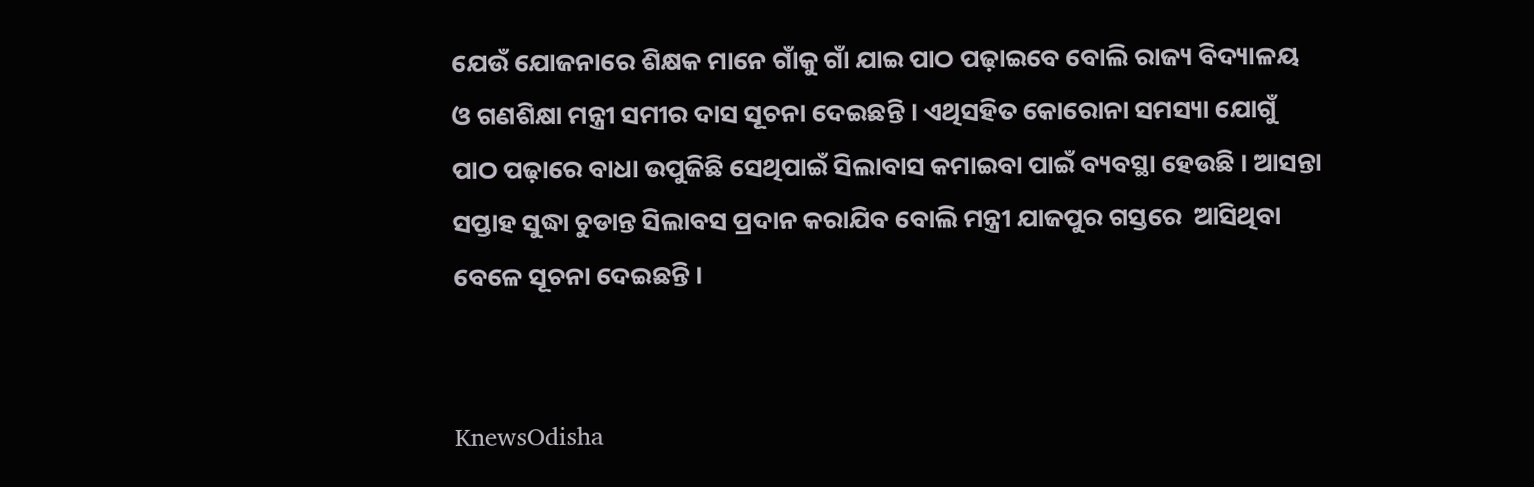ଯେଉଁ ଯୋଜନାରେ ଶିକ୍ଷକ ମାନେ ଗାଁକୁ ଗାଁ ଯାଇ ପାଠ ପଢ଼ାଇବେ ବୋଲି ରାଜ୍ୟ ବିଦ୍ୟାଳୟ ଓ ଗଣଶିକ୍ଷା ମନ୍ତ୍ରୀ ସମୀର ଦାସ ସୂଚନା ଦେଇଛନ୍ତି । ଏଥିସହିତ କୋରୋନା ସମସ୍ୟା ଯୋଗୁଁ ପାଠ ପଢ଼ାରେ ବାଧା ଉପୁଜିଛି ସେଥିପାଇଁ ସିଲାବାସ କମାଇବା ପାଇଁ ବ୍ୟବସ୍ଥା ହେଉଛି । ଆସନ୍ତା ସପ୍ତାହ ସୁଦ୍ଧା ଚୁଡାନ୍ତ ସିଲାବସ ପ୍ରଦାନ କରାଯିବ ବୋଲି ମନ୍ତ୍ରୀ ଯାଜପୁର ଗସ୍ତରେ  ଆସିଥିବା ବେଳେ ସୂଚନା ଦେଇଛନ୍ତି ।


KnewsOdisha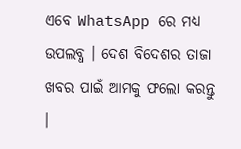ଏବେ WhatsApp ରେ ମଧ୍ୟ ଉପଲବ୍ଧ । ଦେଶ ବିଦେଶର ତାଜା ଖବର ପାଇଁ ଆମକୁ ଫଲୋ କରନ୍ତୁ ।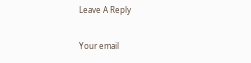Leave A Reply

Your email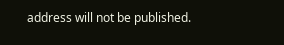address will not be published.